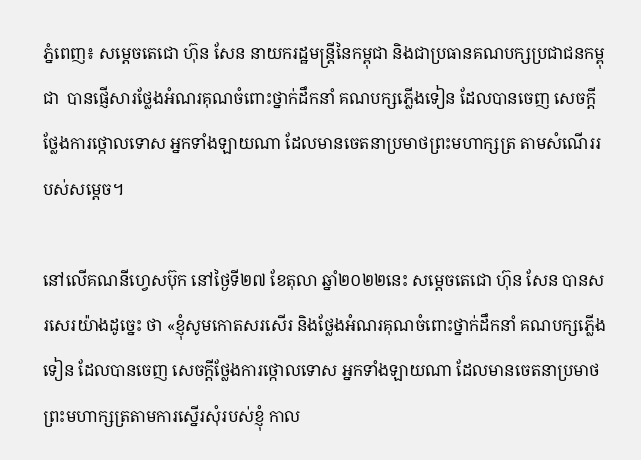ភ្នំពេញ៖ សម្ដេចតេជោ ហ៊ុន សែន នាយករដ្ឋមន្រ្តីនៃកម្ពុជា និងជាប្រធានគណបក្សប្រជាជនកម្ពុជា  បានផ្ញើសារថ្លែងអំណរគុណចំពោះថ្នាក់ដឹកនាំ គណបក្សភ្លើងទៀន ដែលបានចេញ សេចក្តីថ្លែងការថ្កោលទោស អ្នកទាំងឡាយណា ដែលមានចេតនាប្រមាថព្រះមហាក្សត្រ តាមសំណើររបស់សម្ដេច។

នៅលើគណនីហ្វេសប៊ុក នៅថ្ងៃទី២៧ ខែតុលា ឆ្នាំ២០២២នេះ សម្ដេចតេជោ ហ៊ុន សែន បានសរសេរយ៉ាងដូច្នេះ ថា «ខ្ញុំសូមកោតសរសើរ និងថ្លែងអំណរគុណចំពោះថ្នាក់ដឹកនាំ គណបក្សភ្លើងទៀន ដែលបានចេញ សេចក្តីថ្លែងការថ្កោលទោស អ្នកទាំងឡាយណា ដែលមានចេតនាប្រមាថព្រះមហាក្សត្រតាមការស្នើរសុំរបស់ខ្ញុំ កាល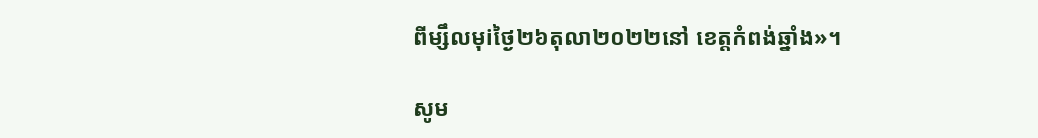ពីម្សឹលមុiថ្ងៃ២៦តុលា២០២២នៅ ខេត្តកំពង់ឆ្នាំង»។

សូម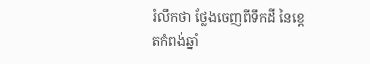រំលឹកថា ថ្លែងចេញពីទឹកដី នៃខេ្តតកំពង់ឆ្នាំ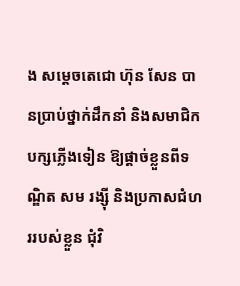ង សម្ដេចតេជោ ហ៊ុន សែន បានប្រាប់ថ្នាក់ដឹកនាំ និងសមាជិកបក្សភ្លើងទៀន ឱ្យផ្ដាច់ខ្លួនពីទណ្ឌិត សម រង្ស៊ី និងប្រកាសជំហររបស់ខ្លួន ជុំវិ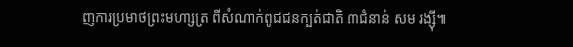ញការប្រមាថព្រះមហា្សត្រ ពីសំណាក់ពូជជនក្បត់ជាតិ ៣ជំនាន់ សម រង្ស៊ី៕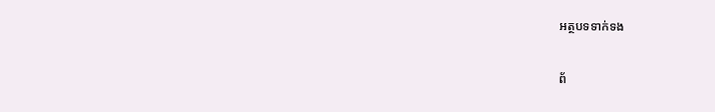អត្ថបទទាក់ទង

ព័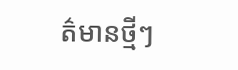ត៌មានថ្មីៗ